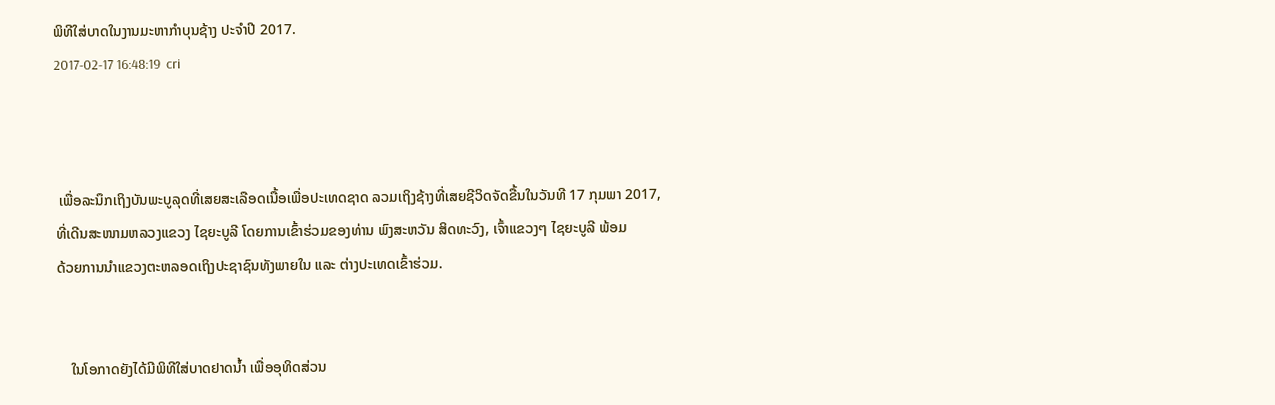ພິທີໃສ່ບາດໃນງານມະຫາກຳບຸນຊ້າງ ປະຈຳປີ 2017.
2017-02-17 16:48:19  cri



 ເພື່ອລະນຶກເຖິງບັນພະບູລຸດທີ່ເສຍສະເລືອດເນື້ອເພື່ອປະເທດຊາດ ລວມເຖິງຊ້າງທີ່ເສຍຊີວິດຈັດຂື້ນໃນວັນທີ 17 ກຸມພາ 2017,
ທີ່ເດີນສະໜາມຫລວງແຂວງ ໄຊຍະບູລີ ໂດຍການເຂົ້າຮ່ວມຂອງທ່ານ ພົງສະຫວັນ ສິດທະວົງ, ເຈົ້າແຂວງໆ ໄຊຍະບູລີ ພ້ອມ
ດ້ວຍການນຳແຂວງຕະຫລອດເຖິງປະຊາຊົນທັງພາຍໃນ ແລະ ຕ່າງປະເທດເຂົ້າຮ່ວມ.


    ໃນໂອກາດຍັງໄດ້ມີພິທີໃສ່ບາດຢາດນ້ຳ ເພື່ອອຸທິດສ່ວນ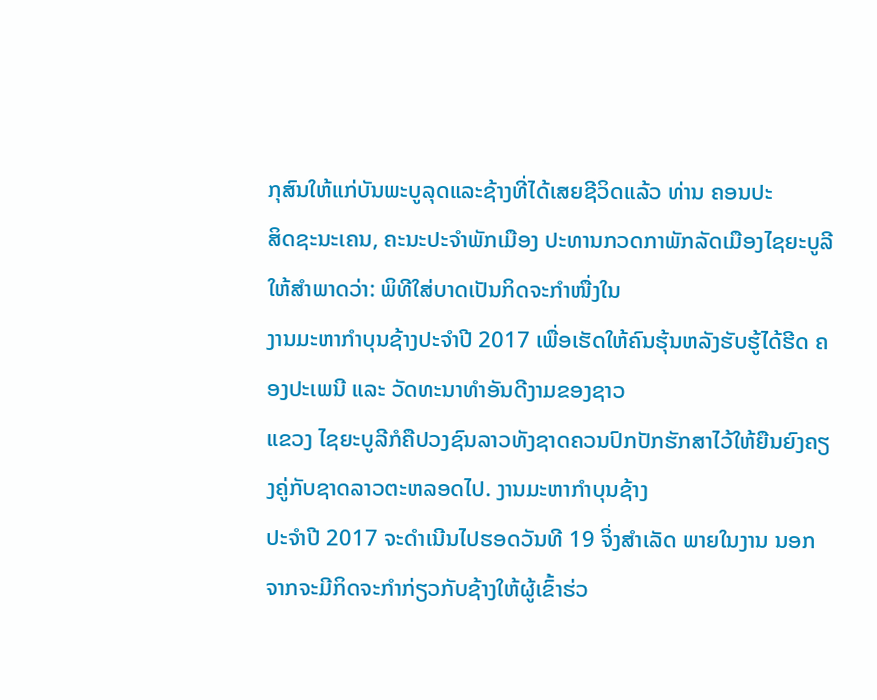ກຸສົນໃຫ້ແກ່ບັນພະບູລຸດແລະຊ້າງທີ່ໄດ້ເສຍຊີວິດແລ້ວ ທ່ານ ຄອນປະ
ສິດຊະນະເຄນ, ຄະນະປະຈຳພັກເມືອງ ປະທານກວດກາພັກລັດເມືອງໄຊຍະບູລີ ໃຫ້ສຳພາດວ່າ: ພິທີໃສ່ບາດເປັນກິດຈະກໍາໜື່ງໃນ
ງານມະຫາກໍາບຸນຊ້າງປະຈໍາປີ 2017 ເພື່ອເຮັດໃຫ້ຄົນຮຸ້ນຫລັງຮັບຮູ້ໄດ້ຮີດ ຄອງປະເພນີ ແລະ ວັດທະນາທຳອັນດີງາມຂອງຊາວ
ແຂວງ ໄຊຍະບູລີກໍຄືປວງຊົນລາວທັງຊາດຄວນປົກປັກຮັກສາໄວ້ໃຫ້ຍືນຍົງຄຽງຄູ່ກັບຊາດລາວຕະຫລອດໄປ. ງານມະຫາກຳບຸນຊ້າງ
ປະຈຳປີ 2017 ຈະດຳເນີນໄປຮອດວັນທີ 19 ຈິ່ງສຳເລັດ ພາຍໃນງານ ນອກຈາກຈະມີກິດຈະກຳກ່ຽວກັບຊ້າງໃຫ້ຜູ້ເຂົ້າຮ່ວ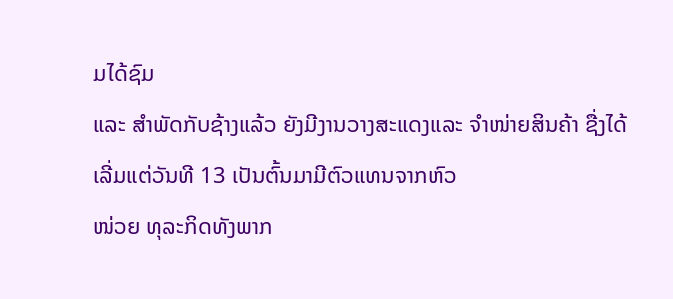ມໄດ້ຊົມ
ແລະ ສຳພັດກັບຊ້າງແລ້ວ ຍັງມີງານວາງສະແດງແລະ ຈຳໜ່າຍສິນຄ້າ ຊື່ງໄດ້ເລີ່ມແຕ່ວັນທີ 13 ເປັນຕົ້ນມາມີຕົວແທນຈາກຫົວ
ໜ່ວຍ ທຸລະກິດທັງພາກ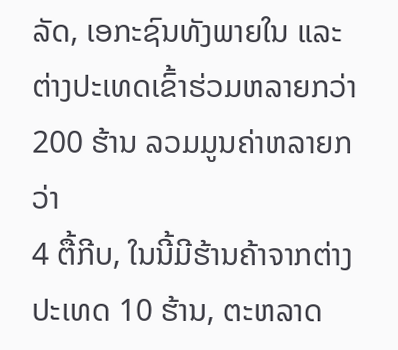ລັດ, ເອກະຊົນທັງພາຍໃນ ແລະ ຕ່າງປະເທດເຂົ້າຮ່ວມຫລາຍກວ່າ 200 ຮ້ານ ລວມມູນຄ່າຫລາຍກວ່າ
4 ຕື້ກີບ, ໃນນີ້ມີຮ້ານຄ້າຈາກຕ່າງປະເທດ 10 ຮ້ານ, ຕະຫລາດ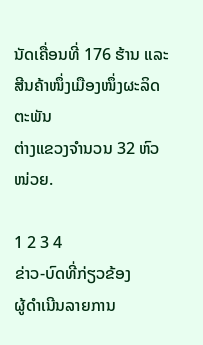ນັດເຄື່ອນທີ່ 176 ຮ້ານ ແລະ ສີນຄ້າໜຶ່ງເມືອງໜຶ່ງຜະລິດຕະພັນ
ຕ່າງແຂວງຈຳນວນ 32 ຫົວໜ່ວຍ.

1 2 3 4
ຂ່າວ-ບົດທີ່ກ່ຽວຂ້ອງ
ຜູ້ດຳເນີນລາຍການ